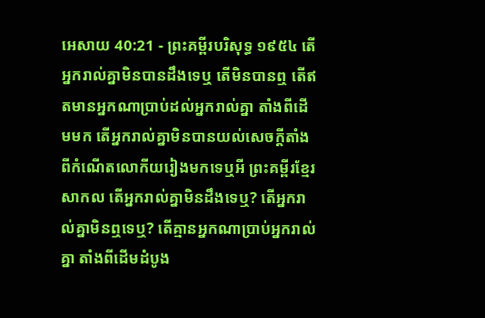អេសាយ 40:21 - ព្រះគម្ពីរបរិសុទ្ធ ១៩៥៤ តើអ្នករាល់គ្នាមិនបានដឹងទេឬ តើមិនបានឮ តើឥតមានអ្នកណាប្រាប់ដល់អ្នករាល់គ្នា តាំងពីដើមមក តើអ្នករាល់គ្នាមិនបានយល់សេចក្ដីតាំងពីកំណើតលោកីយរៀងមកទេឬអី ព្រះគម្ពីរខ្មែរសាកល តើអ្នករាល់គ្នាមិនដឹងទេឬ? តើអ្នករាល់គ្នាមិនឮទេឬ? តើគ្មានអ្នកណាប្រាប់អ្នករាល់គ្នា តាំងពីដើមដំបូង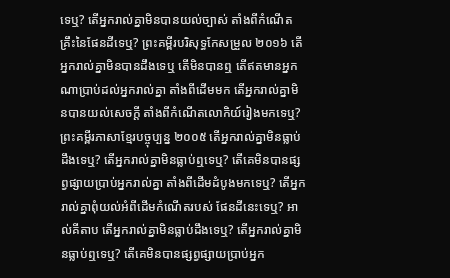ទេឬ? តើអ្នករាល់គ្នាមិនបានយល់ច្បាស់ តាំងពីកំណើតគ្រឹះនៃផែនដីទេឬ? ព្រះគម្ពីរបរិសុទ្ធកែសម្រួល ២០១៦ តើអ្នករាល់គ្នាមិនបានដឹងទេឬ តើមិនបានឮ តើឥតមានអ្នកណាប្រាប់ដល់អ្នករាល់គ្នា តាំងពីដើមមក តើអ្នករាល់គ្នាមិនបានយល់សេចក្ដី តាំងពីកំណើតលោកិយ៍រៀងមកទេឬ? ព្រះគម្ពីរភាសាខ្មែរបច្ចុប្បន្ន ២០០៥ តើអ្នករាល់គ្នាមិនធ្លាប់ដឹងទេឬ? តើអ្នករាល់គ្នាមិនធ្លាប់ឮទេឬ? តើគេមិនបានផ្សព្វផ្សាយប្រាប់អ្នករាល់គ្នា តាំងពីដើមដំបូងមកទេឬ? តើអ្នករាល់គ្នាពុំយល់អំពីដើមកំណើតរបស់ ផែនដីនេះទេឬ? អាល់គីតាប តើអ្នករាល់គ្នាមិនធ្លាប់ដឹងទេឬ? តើអ្នករាល់គ្នាមិនធ្លាប់ឮទេឬ? តើគេមិនបានផ្សព្វផ្សាយប្រាប់អ្នក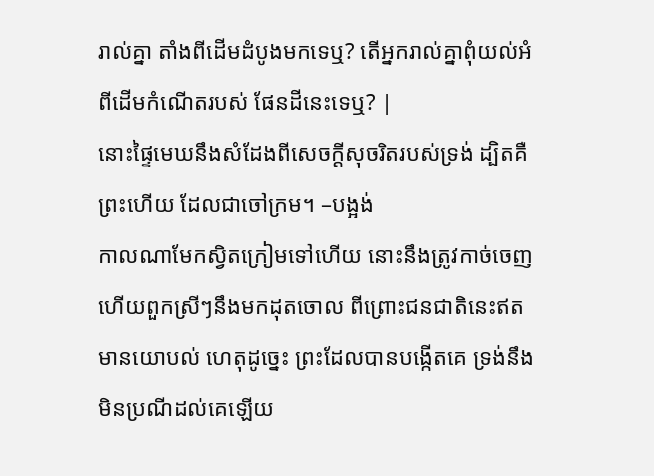រាល់គ្នា តាំងពីដើមដំបូងមកទេឬ? តើអ្នករាល់គ្នាពុំយល់អំពីដើមកំណើតរបស់ ផែនដីនេះទេឬ? |
នោះផ្ទៃមេឃនឹងសំដែងពីសេចក្ដីសុចរិតរបស់ទ្រង់ ដ្បិតគឺព្រះហើយ ដែលជាចៅក្រម។ –បង្អង់
កាលណាមែកស្វិតក្រៀមទៅហើយ នោះនឹងត្រូវកាច់ចេញ ហើយពួកស្រីៗនឹងមកដុតចោល ពីព្រោះជនជាតិនេះឥតមានយោបល់ ហេតុដូច្នេះ ព្រះដែលបានបង្កើតគេ ទ្រង់នឹងមិនប្រណីដល់គេឡើយ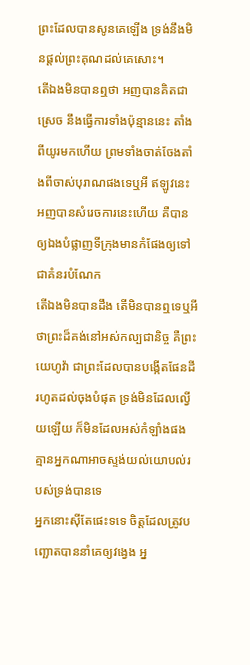ព្រះដែលបានសូនគេឡើង ទ្រង់នឹងមិនផ្តល់ព្រះគុណដល់គេសោះ។
តើឯងមិនបានឮថា អញបានគិតជាស្រេច នឹងធ្វើការទាំងប៉ុន្មាននេះ តាំងពីយូរមកហើយ ព្រមទាំងចាត់ចែងតាំងពីចាស់បុរាណផងទេឬអី ឥឡូវនេះ អញបានសំរេចការនេះហើយ គឺបានឲ្យឯងបំផ្លាញទីក្រុងមានកំផែងឲ្យទៅជាគំនរបំណែក
តើឯងមិនបានដឹង តើមិនបានឮទេឬអី ថាព្រះដ៏គង់នៅអស់កល្បជានិច្ច គឺព្រះយេហូវ៉ា ជាព្រះដែលបានបង្កើតផែនដី រហូតដល់ចុងបំផុត ទ្រង់មិនដែលល្វើយឡើយ ក៏មិនដែលអស់កំឡាំងផង គ្មានអ្នកណាអាចស្ទង់យល់យោបល់របស់ទ្រង់បានទេ
អ្នកនោះស៊ីតែផេះទទេ ចិត្តដែលត្រូវបញ្ឆោតបាននាំគេឲ្យវង្វេង អ្ន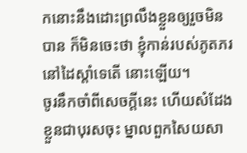កនោះនឹងដោះព្រលឹងខ្លួនឲ្យរួចមិនបាន ក៏មិនចេះថា ខ្ញុំកាន់របស់ភូតភរនៅដៃស្តាំទេតើ នោះឡើយ។
ចូរនឹកចាំពីសេចក្ដីនេះ ហើយសំដែងខ្លួនជាបុរសចុះ ម្នាលពួកសៃយសា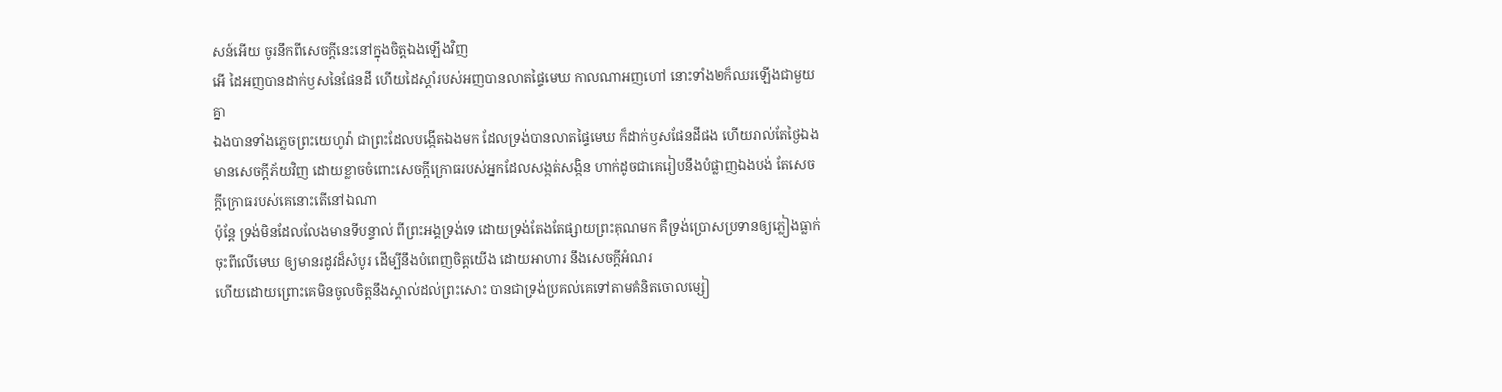សន៍អើយ ចូរនឹកពីសេចក្ដីនេះនៅក្នុងចិត្តឯងឡើងវិញ
អើ ដៃអញបានដាក់ឫសនៃផែនដី ហើយដៃស្តាំរបស់អញបានលាតផ្ទៃមេឃ កាលណាអញហៅ នោះទាំង២ក៏ឈរឡើងជាមួយគ្នា
ឯងបានទាំងភ្លេចព្រះយេហូវ៉ា ជាព្រះដែលបង្កើតឯងមក ដែលទ្រង់បានលាតផ្ទៃមេឃ ក៏ដាក់ឫសផែនដីផង ហើយរាល់តែថ្ងៃឯងមានសេចក្ដីភ័យវិញ ដោយខ្លាចចំពោះសេចក្ដីក្រោធរបស់អ្នកដែលសង្កត់សង្កិន ហាក់ដូចជាគេរៀបនឹងបំផ្លាញឯងបង់ តែសេចក្ដីក្រោធរបស់គេនោះតើនៅឯណា
ប៉ុន្តែ ទ្រង់មិនដែលលែងមានទីបន្ទាល់ ពីព្រះអង្គទ្រង់ទេ ដោយទ្រង់តែងតែផ្សាយព្រះគុណមក គឺទ្រង់ប្រោសប្រទានឲ្យភ្លៀងធ្លាក់ចុះពីលើមេឃ ឲ្យមានរដូវដ៏សំបូរ ដើម្បីនឹងបំពេញចិត្តយើង ដោយអាហារ នឹងសេចក្ដីអំណរ
ហើយដោយព្រោះគេមិនចូលចិត្តនឹងស្គាល់ដល់ព្រះសោះ បានជាទ្រង់ប្រគល់គេទៅតាមគំនិតចោលម្សៀ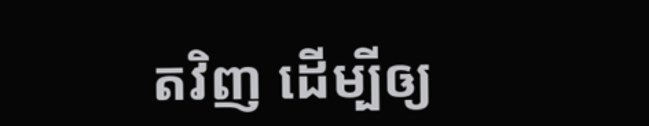តវិញ ដើម្បីឲ្យ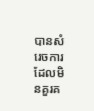បានសំរេចការដែលមិនគួរគ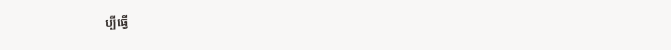ប្បីធ្វើ